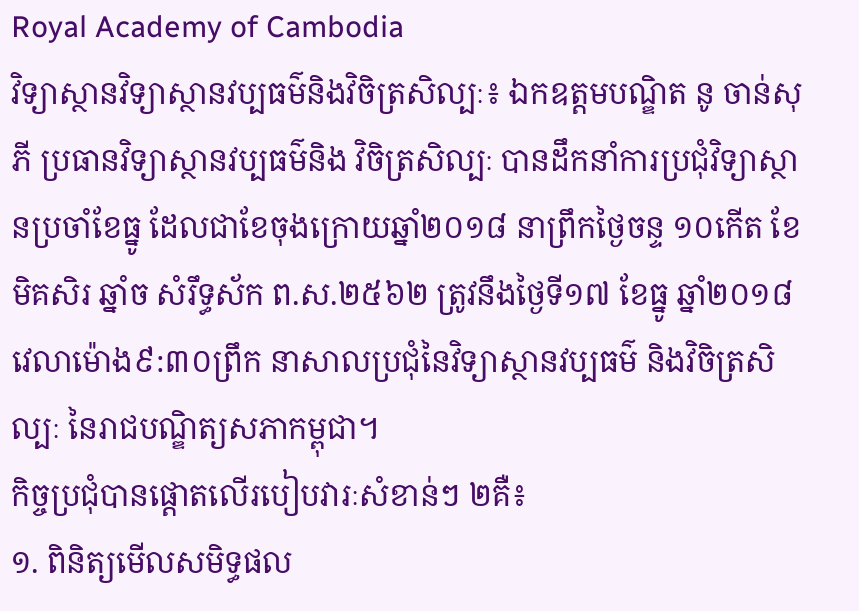Royal Academy of Cambodia
វិទ្យាស្ថានវិទ្យាស្ថានវប្បធម៌និងវិចិត្រសិល្បៈ៖ ឯកឧត្តមបណ្ឌិត នូ ចាន់សុភី ប្រធានវិទ្យាស្ថានវប្បធម៌និង វិចិត្រសិល្បៈ បានដឹកនាំការប្រជុំវិទ្យាស្ថានប្រចាំខែធ្នូ ដែលជាខែចុងក្រោយឆ្នាំ២០១៨ នាព្រឹកថ្ងៃចន្ទ ១០កើត ខែមិគសិរ ឆ្នាំច សំរឹទ្ធស័ក ព.ស.២៥៦២ ត្រូវនឹងថ្ងៃទី១៧ ខែធ្នូ ឆ្នាំ២០១៨ វេលាម៉ោង៩:៣០ព្រឹក នាសាលប្រជុំនៃវិទ្យាស្ថានវប្បធម៌ និងវិចិត្រសិល្បៈ នៃរាជបណ្ឌិត្យសភាកម្ពុជា។
កិច្ចប្រជុំបានផ្តោតលើរបៀបវារៈសំខាន់ៗ ២គឺ៖
១. ពិនិត្យមើលសមិទ្ធផល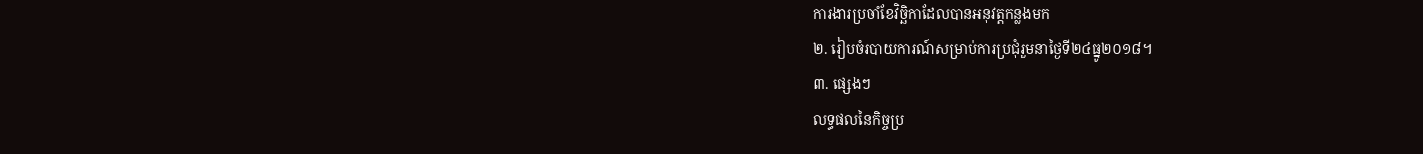ការងារប្រចាំខែវិច្ឆិកាដែលបានអនុវត្តកន្លងមក
២. រៀបចំរបាយការណ៍សម្រាប់ការប្រជុំរួមនាថ្ងៃទី២៤ធ្នូ២០១៨។
៣. ផ្សេងៗ
លទ្ធផលនៃកិច្ចប្រ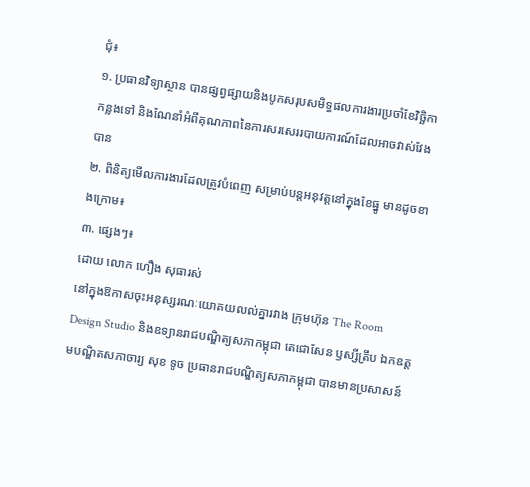ជុំ៖
១. ប្រធានវិទ្យាស្ថាន បានផ្សព្វផ្សាយនិងបូកសរុបសមិទ្ធផលការងារប្រចាំខែវិច្ឆិកាកន្លងទៅ និងណែនាំអំពីគុណភាពនៃការសរសេររបាយការណ៍ដែលអាចវាស់វែងបាន
២. ពិនិត្យមើលការងារដែលត្រូវបំពេញ សម្រាប់បន្តអនុវត្តនៅក្នុងខែធ្នូ មានដូចខាងក្រោម៖
៣. ផ្សេងៗ៖
ដោយ លោក ហឿង សុធារស់
នៅក្នុងឱកាសចុះអនុស្សរណៈយោគយលល់គ្នារវាង ក្រុមហ៊ុន The Room Design Studio និងឧទ្យានរាជបណ្ឌិត្យសភាកម្ពុជា តេជោសែន ឫស្សីត្រឹប ឯកឧត្តមបណ្ឌិតសភាចារ្យ សុខ ទូច ប្រធានរាជបណ្ឌិត្យសភាកម្ពុជា បានមានប្រសាសន៍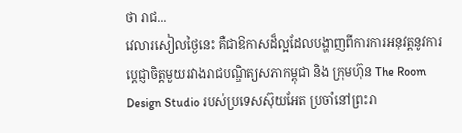ថា រាជ...
វេលារសៀលថ្ងៃនេះ គឺជាឱកាសដ៏ល្អដែលបង្ហាញពីការការអនុវត្តនូវការប្តេជ្ញាចិត្តមួយរវាងរាជបណ្ឌិត្យសភាកម្ពុជា និង ក្រុមហ៊ុន The Room Design Studio របស់ប្រទេសស៊ុយអែត ប្រចាំនៅព្រះរា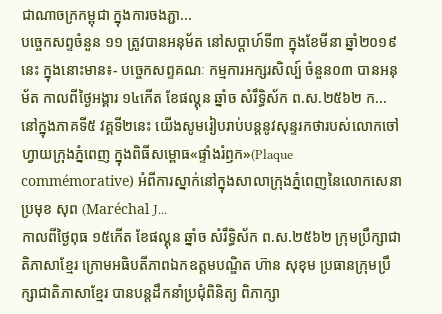ជាណាចក្រកម្ពុជា ក្នុងការចងភ្ជា...
បច្ចេកសព្ទចំនួន ១១ ត្រូវបានអនុម័ត នៅសប្តាហ៍ទី៣ ក្នុងខែមីនា ឆ្នាំ២០១៩នេះ ក្នុងនោះមាន៖- បច្ចេកសព្ទគណៈ កម្មការអក្សរសិល្ប៍ ចំនួន០៣ បានអនុម័ត កាលពីថ្ងៃអង្គារ ១៤កើត ខែផល្គុន ឆ្នាំច សំរឹទ្ធិស័ក ព.ស.២៥៦២ ក...
នៅក្នុងភាគទី៥ វគ្គទី២នេះ យើងសូមរៀបរាប់បន្តនូវសុន្ទរកថារបស់លោកចៅហ្វាយក្រុងភ្នំពេញ ក្នុងពិធីសម្ពោធ«ផ្ទាំងរំឭក»(Plaque commémorative) អំពីការស្នាក់នៅក្នុងសាលាក្រុងភ្នំពេញនៃលោកសេនាប្រមុខ សុព (Maréchal J...
កាលពីថ្ងៃពុធ ១៥កើត ខែផល្គុន ឆ្នាំច សំរឹទ្ធិស័ក ព.ស.២៥៦២ ក្រុមប្រឹក្សាជាតិភាសាខ្មែរ ក្រោមអធិបតីភាពឯកឧត្តមបណ្ឌិត ហ៊ាន សុខុម ប្រធានក្រុមប្រឹក្សាជាតិភាសាខ្មែរ បានបន្តដឹកនាំប្រជុំពិនិត្យ ពិភាក្សា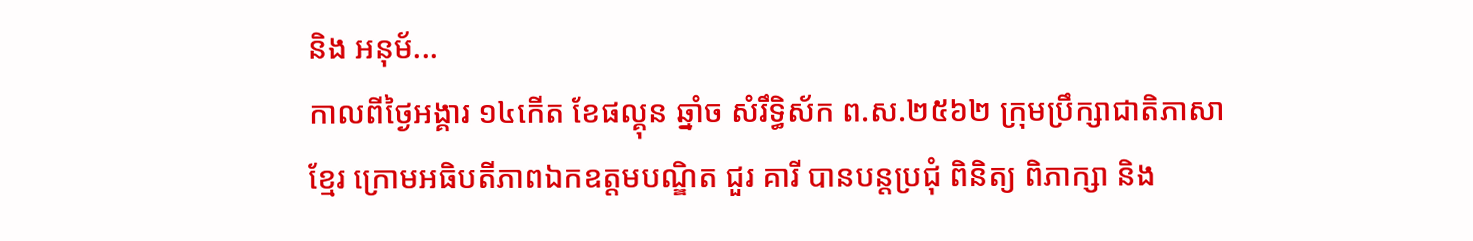និង អនុម័...
កាលពីថ្ងៃអង្គារ ១៤កើត ខែផល្គុន ឆ្នាំច សំរឹទ្ធិស័ក ព.ស.២៥៦២ ក្រុមប្រឹក្សាជាតិភាសាខ្មែរ ក្រោមអធិបតីភាពឯកឧត្តមបណ្ឌិត ជួរ គារី បានបន្តប្រជុំ ពិនិត្យ ពិភាក្សា និង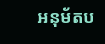អនុម័តប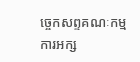ច្ចេកសព្ទគណៈកម្មការអក្ស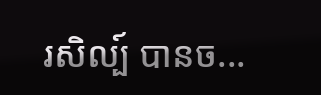រសិល្ប៍ បានច...